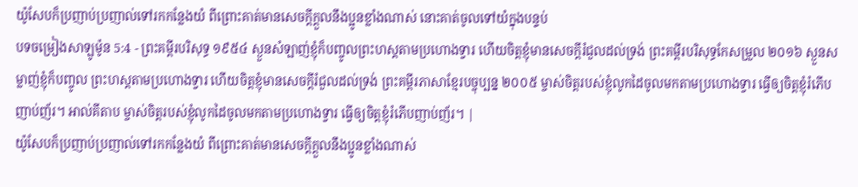យ៉ូសែបក៏ប្រញាប់ប្រញាល់ទៅរកកន្លែងយំ ពីព្រោះគាត់មានសេចក្ដីក្តួលនឹងប្អូនខ្លាំងណាស់ នោះគាត់ចូលទៅយំក្នុងបន្ទប់
បទចម្រៀងសាឡូម៉ូន 5:4 - ព្រះគម្ពីរបរិសុទ្ធ ១៩៥៤ ស្ងួនសំឡាញ់ខ្ញុំក៏បញ្ចូលព្រះហស្តតាមប្រហោងទ្វារ ហើយចិត្តខ្ញុំមានសេចក្ដីរំជួលដល់ទ្រង់ ព្រះគម្ពីរបរិសុទ្ធកែសម្រួល ២០១៦ ស្ងួនសម្លាញ់ខ្ញុំក៏បញ្ចូល ព្រះហស្តតាមប្រហោងទ្វារ ហើយចិត្តខ្ញុំមានសេចក្ដីរំជួលដល់ទ្រង់ ព្រះគម្ពីរភាសាខ្មែរបច្ចុប្បន្ន ២០០៥ ម្ចាស់ចិត្តរបស់ខ្ញុំលូកដៃចូលមកតាមប្រហោងទ្វារ ធ្វើឲ្យចិត្តខ្ញុំរំភើបញាប់ញ័រ។ អាល់គីតាប ម្ចាស់ចិត្តរបស់ខ្ញុំលូកដៃចូលមកតាមប្រហោងទ្វារ ធ្វើឲ្យចិត្តខ្ញុំរំភើបញាប់ញ័រ។ |
យ៉ូសែបក៏ប្រញាប់ប្រញាល់ទៅរកកន្លែងយំ ពីព្រោះគាត់មានសេចក្ដីក្តួលនឹងប្អូនខ្លាំងណាស់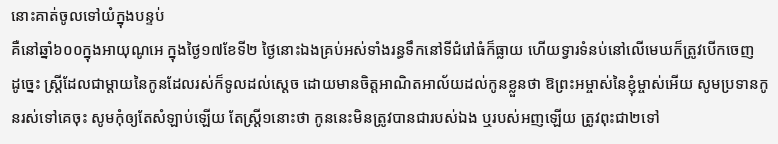នោះគាត់ចូលទៅយំក្នុងបន្ទប់
គឺនៅឆ្នាំ៦០០ក្នុងអាយុណូអេ ក្នុងថ្ងៃ១៧ខែទី២ ថ្ងៃនោះឯងគ្រប់អស់ទាំងរន្ធទឹកនៅទីជំរៅធំក៏ធ្លាយ ហើយទ្វារទំនប់នៅលើមេឃក៏ត្រូវបើកចេញ
ដូច្នេះ ស្ត្រីដែលជាម្តាយនៃកូនដែលរស់ក៏ទូលដល់ស្តេច ដោយមានចិត្តអាណិតអាល័យដល់កូនខ្លួនថា ឱព្រះអម្ចាស់នៃខ្ញុំម្ចាស់អើយ សូមប្រទានកូនរស់ទៅគេចុះ សូមកុំឲ្យតែសំឡាប់ឡើយ តែស្ត្រី១នោះថា កូននេះមិនត្រូវបានជារបស់ឯង ឬរបស់អញឡើយ ត្រូវពុះជា២ទៅ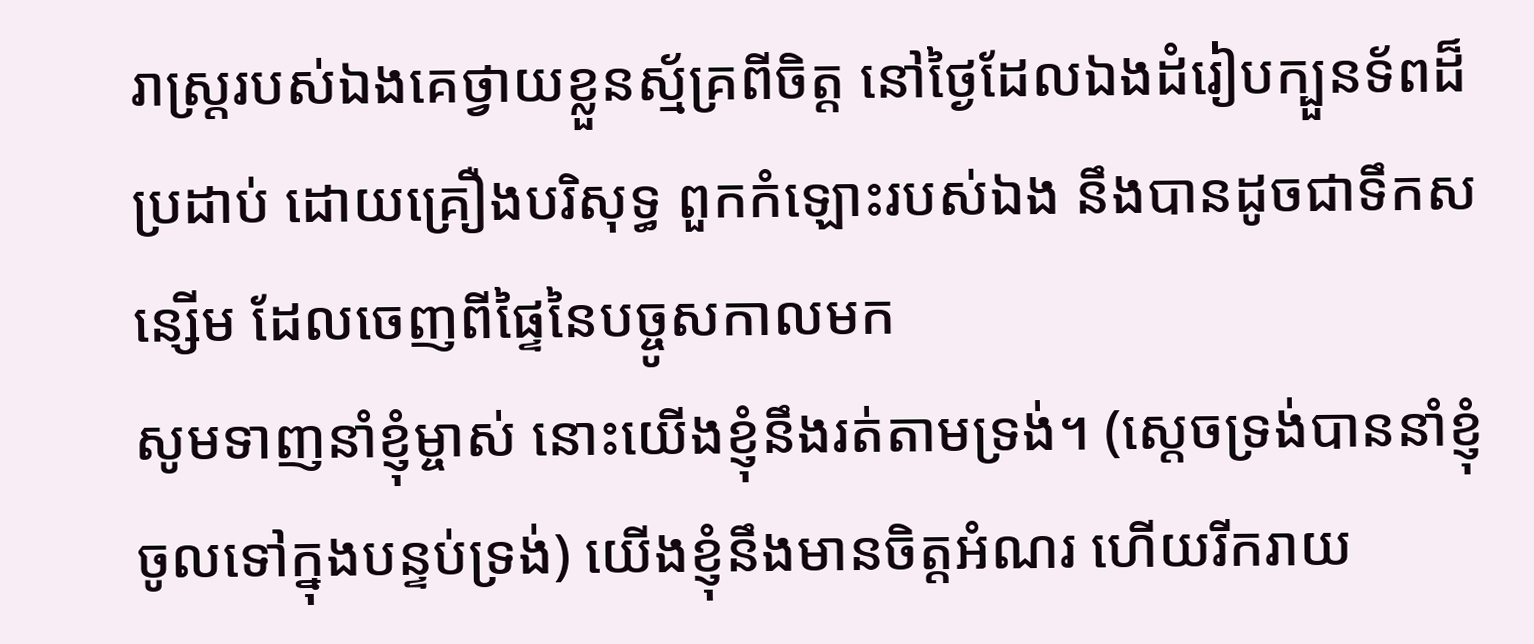រាស្ត្ររបស់ឯងគេថ្វាយខ្លួនស្ម័គ្រពីចិត្ត នៅថ្ងៃដែលឯងដំរៀបក្បួនទ័ពដ៏ប្រដាប់ ដោយគ្រឿងបរិសុទ្ធ ពួកកំឡោះរបស់ឯង នឹងបានដូចជាទឹកសន្សើម ដែលចេញពីផ្ទៃនៃបច្ចូសកាលមក
សូមទាញនាំខ្ញុំម្ចាស់ នោះយើងខ្ញុំនឹងរត់តាមទ្រង់។ (ស្តេចទ្រង់បាននាំខ្ញុំចូលទៅក្នុងបន្ទប់ទ្រង់) យើងខ្ញុំនឹងមានចិត្តអំណរ ហើយរីករាយ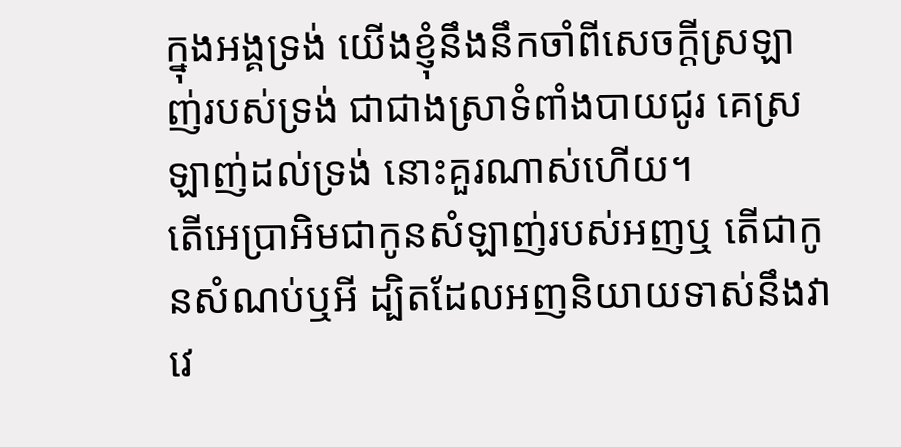ក្នុងអង្គទ្រង់ យើងខ្ញុំនឹងនឹកចាំពីសេចក្ដីស្រឡាញ់របស់ទ្រង់ ជាជាងស្រាទំពាំងបាយជូរ គេស្រឡាញ់ដល់ទ្រង់ នោះគួរណាស់ហើយ។
តើអេប្រាអិមជាកូនសំឡាញ់របស់អញឬ តើជាកូនសំណប់ឬអី ដ្បិតដែលអញនិយាយទាស់នឹងវាវេ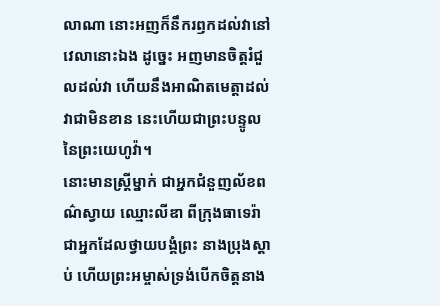លាណា នោះអញក៏នឹករឭកដល់វានៅវេលានោះឯង ដូច្នេះ អញមានចិត្តរំជួលដល់វា ហើយនឹងអាណិតមេត្តាដល់វាជាមិនខាន នេះហើយជាព្រះបន្ទូលនៃព្រះយេហូវ៉ា។
នោះមានស្ត្រីម្នាក់ ជាអ្នកជំនួញល័ខពណ៌ស្វាយ ឈ្មោះលីឌា ពីក្រុងធាទេរ៉ា ជាអ្នកដែលថ្វាយបង្គំព្រះ នាងប្រុងស្តាប់ ហើយព្រះអម្ចាស់ទ្រង់បើកចិត្តនាង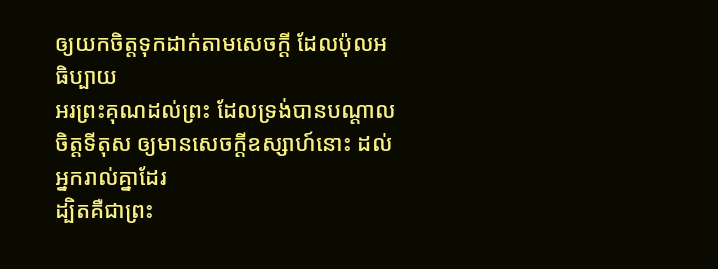ឲ្យយកចិត្តទុកដាក់តាមសេចក្ដី ដែលប៉ុលអធិប្បាយ
អរព្រះគុណដល់ព្រះ ដែលទ្រង់បានបណ្តាលចិត្តទីតុស ឲ្យមានសេចក្ដីឧស្សាហ៍នោះ ដល់អ្នករាល់គ្នាដែរ
ដ្បិតគឺជាព្រះ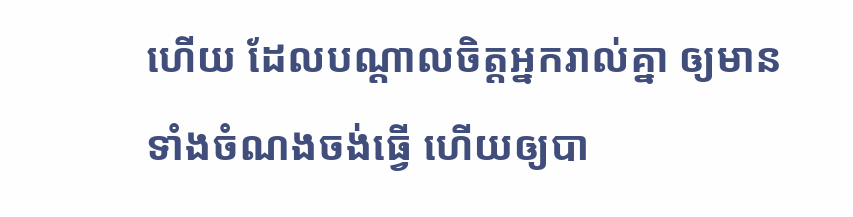ហើយ ដែលបណ្តាលចិត្តអ្នករាល់គ្នា ឲ្យមានទាំងចំណងចង់ធ្វើ ហើយឲ្យបា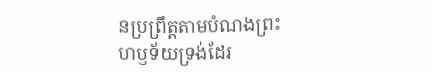នប្រព្រឹត្តតាមបំណងព្រះហឫទ័យទ្រង់ដែរ